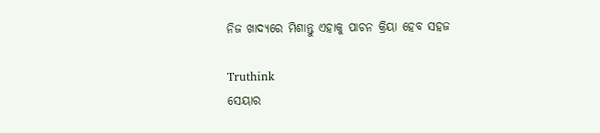ନିଜ ଖାଦ୍ୟରେ ମିଶାନ୍ତୁ ଏହାକୁ ପାଚନ କ୍ରିୟା ହେବ ସହଜ

Truthink
ସେୟାର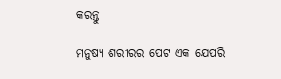କରନ୍ତୁ

ମନୁଷ୍ୟ ଶରୀରର ପେଟ ଏକ ଯେପରି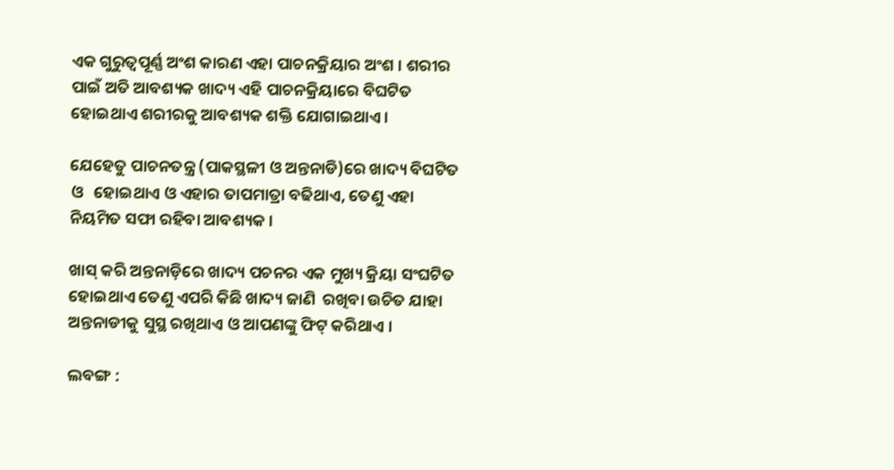ଏକ ଗୁରୁତ୍ୱପୂର୍ଣ୍ଣ ଅଂଶ କାରଣ ଏହା ପାଚନକ୍ରିୟାର ଅଂଶ । ଶରୀର ପାଇଁ ଅତି ଆବଶ୍ୟକ ଖାଦ୍ୟ ଏହି ପାଚନକ୍ରିୟାରେ ବିଘଟିତ ହୋଇଥାଏ ଶରୀରକୁ ଆବଶ୍ୟକ ଶକ୍ତି ଯୋଗାଇଥାଏ ।

ଯେହେତୁ ପାଚନତନ୍ତ୍ର (ପାକସ୍ଥଳୀ ଓ ଅନ୍ତନାଡି)ରେ ଖାଦ୍ୟ ବିଘଟିତ ଓ   ହୋଇଥାଏ ଓ ଏହାର ତାପମାତ୍ରା ବଢିଥାଏ, ତେଣୁ ଏହା ନିୟମିତ ସଫା ରହିବା ଆବଶ୍ୟକ ।

ଖାସ୍ କରି ଅନ୍ତନାଡ଼ିରେ ଖାଦ୍ୟ ପଚନର ଏକ ମୁଖ୍ୟ କ୍ରିୟା ସଂଘଟିତ ହୋଇଥାଏ ତେଣୁ ଏପରି କିଛି ଖାଦ୍ୟ ଜାଣି  ରଖିବା ଉଚିତ ଯାହା ଅନ୍ତନାଡୀକୁ ସୁସ୍ଥ ରଖିଥାଏ ଓ ଆପଣଙ୍କୁ ଫିଟ୍ କରିଥାଏ ।

ଲବଙ୍ଗ :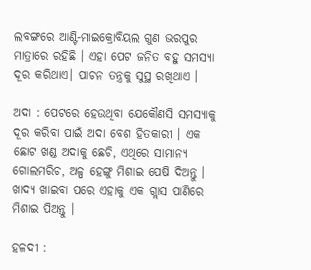ଲବଙ୍ଗରେ ଆଣ୍ଟି-ମାଇକ୍ରୋବିୟଲ ଗୁଣ ଭରପୁର ମାତ୍ରାରେ ରହିଛି । ଏହା ପେଟ ଜନିତ ବହୁ ସମସ୍ୟା ଦୂର କରିଥାଏ। ପାଚନ ତନ୍ତ୍ରକୁ ସୁସ୍ଥ ରଖିଥାଏ ।

ଅଦା : ପେଟରେ ହେଉଥିବା ଯେକୌଣସି ସମସ୍ୟାକୁ ଦୂର କରିବା ପାଇଁ ଅଦା ବେଶ ହିତକାରୀ । ଏକ ଛୋଟ ଖଣ୍ଡ ଅଦାକୁ ଛେଚି, ଏଥିରେ ସାମାନ୍ୟ ଗୋଲମରିଚ, ଅଳ୍ପ ହେଙ୍ଗୁ ମିଶାଇ ପେଷି ଦିଅନ୍ତୁ । ଖାଦ୍ୟ ଖାଇବା ପରେ ଏହାକୁ ଏକ ଗ୍ଲାସ ପାଣିରେ ମିଶାଇ ପିଅନ୍ତୁ ।

ହଳଦୀ :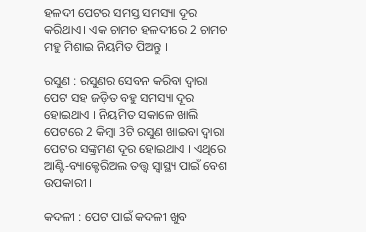ହଳଦୀ ପେଟର ସମସ୍ତ ସମସ୍ୟା ଦୂର କରିଥାଏ। ଏକ ଚାମଚ ହଳଦୀରେ 2 ଚାମଚ ମହୁ ମିଶାଇ ନିୟମିତ ପିଅନ୍ତୁ ।

ରସୁଣ : ରସୁଣର ସେବନ କରିବା ଦ୍ୱାରା ପେଟ ସହ ଜଡ଼ିତ ବହୁ ସମସ୍ୟା ଦୂର ହୋଇଥାଏ । ନିୟମିତ ସକାଳେ ଖାଲି ପେଟରେ 2 କିମ୍ବା 3ଟି ରସୁଣ ଖାଇବା ଦ୍ୱାରା ପେଟର ସଙ୍କ୍ରମଣ ଦୂର ହୋଇଥାଏ । ଏଥିରେ ଆଣ୍ଟି-ବ୍ୟାକ୍ଟେରିଅଲ ତତ୍ତ୍ୱ ସ୍ୱାସ୍ଥ୍ୟ ପାଇଁ ବେଶ ଉପକାରୀ ।

କଦଳୀ : ପେଟ ପାଇଁ କଦଳୀ ଖୁବ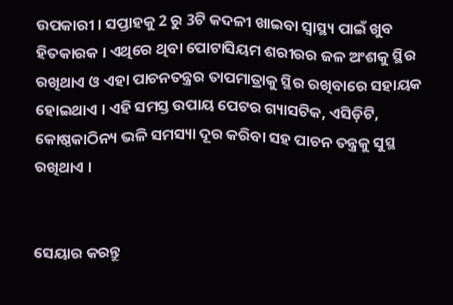ଉପକାରୀ । ସପ୍ତାହକୁ 2 ରୁ 3ଟି କଦଳୀ ଖାଇବା ସ୍ୱାସ୍ଥ୍ୟ ପାଇଁ ଖୁବ ହିତକାରକ । ଏଥିରେ ଥିବା ପୋଟାସିୟମ ଶରୀରର ଜଳ ଅଂଶକୁ ସ୍ଥିର ରଖିଥାଏ ଓ ଏହା ପାଚନତନ୍ତ୍ରର ତାପମାତ୍ରାକୁ ସ୍ଥିର ରଖିବାରେ ସହାୟକ ହୋଇଥାଏ । ଏହି ସମସ୍ତ ଉପାୟ ପେଟର ଗ୍ୟାସଟିକ, ଏସିଡ଼ିଟି, କୋଷ୍ଠକାଠିନ୍ୟ ଭଳି ସମସ୍ୟା ଦୂର କରିବା ସହ ପାଚନ ତନ୍ତ୍ରକୁ ସୁସ୍ଥ ରଖିଥାଏ ।


ସେୟାର କରନ୍ତୁ